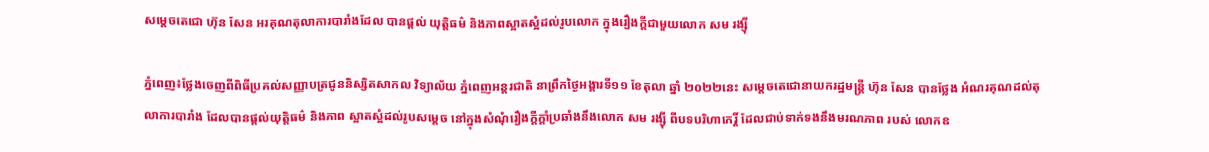សម្តេចតេជោ ហ៊ុន សែន អរគុណតុលាការបារាំងដែល បានផ្ដល់ យុត្តិធម៌ និងភាពស្អាតស្អំដល់រូបលោក ក្នុងរឿងក្ដីជាមួយលោក សម រង្ស៊ី

ភ្នំពេញ៖ថ្លែងចេញពីពិធីប្រគល់សញ្ញាបត្រជូននិស្សិតសាកល វិទ្យាល័យ ភ្នំពេញអន្ដរជាតិ នាព្រឹកថ្ងៃអង្គារទី១១ ខែតុលា ឆ្នាំ ២០២២នេះ សម្តេចតេជោនាយករដ្ឋមន្ដ្រី ហ៊ុន សែន បានថ្លែង អំណរគុណដល់តុលាការបារាំង ដែលបានផ្ដល់យុត្តិធម៌ និងភាព ស្អាតស្អំដល់រូបសម្តេច នៅក្នុងសំណុំរឿងក្ដីក្ដាំប្រឆាំងនឹងលោក សម រង្ស៊ី ពីបទបរិហាកេរ្តិ៍ ដែលជាប់ទាក់ទងនឹងមរណភាព របស់ លោកឧ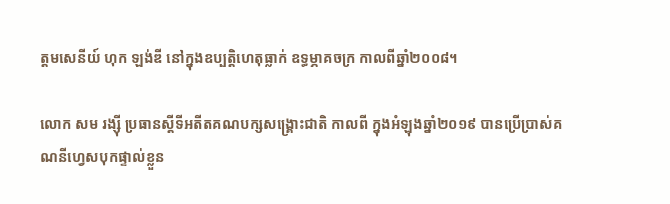ត្តមសេនីយ៍ ហុក ឡង់ឌី នៅក្នុងឧប្បត្តិហេតុធ្លាក់ ឧទ្ធម្ភាគចក្រ កាលពីឆ្នាំ២០០៨។

លោក សម រង្ស៊ី ប្រធានស្ដីទីអតីតគណបក្សសង្គ្រោះជាតិ កាលពី ក្នុងអំឡុងឆ្នាំ២០១៩ បានប្រើប្រាស់គណនីហ្វេសបុកផ្ទាល់ខ្លួន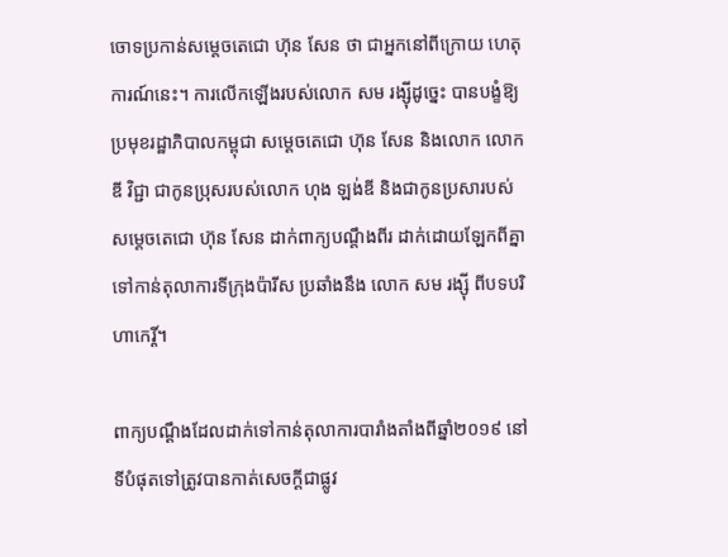ចោទប្រកាន់សម្តេចតេជោ ហ៊ុន សែន ថា ជាអ្នកនៅពីក្រោយ ហេតុការណ៍នេះ។ ការលើកឡើងរបស់លោក សម រង្ស៊ីដូច្នេះ បានបង្ខំឱ្យប្រមុខរដ្ឋាភិបាលកម្ពុជា សម្តេចតេជោ ហ៊ុន សែន និងលោក លោក ឌី វិជ្ជា ជាកូនប្រុសរបស់លោក ហុង ឡង់ឌី និងជាកូនប្រសារបស់សម្តេចតេជោ ហ៊ុន សែន ដាក់ពាក្យបណ្ដឹងពីរ ដាក់ដោយឡែកពីគ្នាទៅកាន់តុលាការទីក្រុងប៉ារីស ប្រឆាំងនឹង លោក សម រង្ស៊ី ពីបទបរិហាកេរ្តិ៍។

ពាក្យបណ្ដឹងដែលដាក់ទៅកាន់តុលាការបារាំងតាំងពីឆ្នាំ២០១៩ នៅទីបំផុតទៅត្រូវបានកាត់សេចក្ដីជាផ្លូវ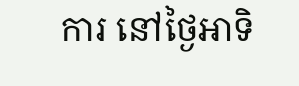ការ នៅថ្ងៃអាទិ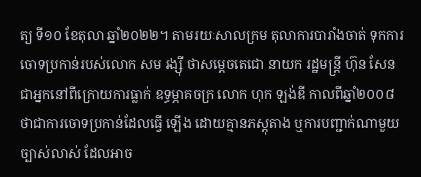ត្យ ទី១០ ខែតុលា ឆ្នាំ២០២២។ តាមរយៈសាលក្រម តុលាការបារាំងចាត់ ទុកការចោទប្រកាន់របស់លោក សម រង្ស៊ី ថាសម្តេចតេជោ នាយក រដ្ឋមន្ដ្រី ហ៊ុន សែន ជាអ្នកនៅពីក្រោយការធ្លាក់ ឧទ្ធម្ភាគចក្រ លោក ហុក ឡង់ឌី កាលពីឆ្នាំ២០០៨ ថាជាការចោទប្រកាន់ដែលធ្វើ ឡើង ដោយគ្មានភស្តុតាង ឬការបញ្ជាក់ណាមួយច្បាស់លាស់ ដែលអាច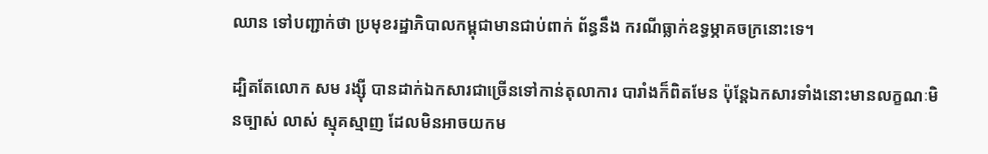ឈាន ទៅបញ្ជាក់ថា ប្រមុខរដ្ឋាភិបាលកម្ពុជាមានជាប់ពាក់ ព័ន្ធនឹង ករណីធ្លាក់ឧទ្ធម្ភាគចក្រនោះទេ។

ដ្បិតតែលោក សម រង្ស៊ី បានដាក់ឯកសារជាច្រើនទៅកាន់តុលាការ បារាំងក៏ពិតមែន ប៉ុន្តែឯកសារទាំងនោះមានលក្ខណៈមិនច្បាស់ លាស់ ស្មុគស្មាញ ដែលមិនអាចយកម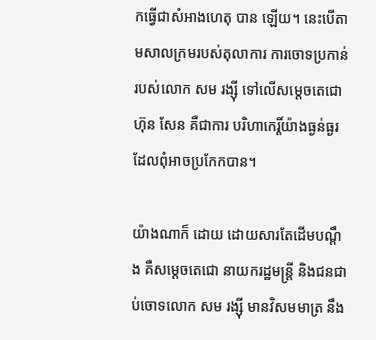កធ្វើជាសំអាងហេតុ បាន ឡើយ។ នេះបើតាមសាលក្រមរបស់តុលាការ ការចោទប្រកាន់ របស់លោក សម រង្ស៊ី ទៅលើសម្តេចតេជោ ហ៊ុន សែន គឺជាការ បរិហាកេរ្តិ៍យ៉ាងធ្ងន់ធ្ងរដែលពុំអាចប្រកែកបាន។

យ៉ាងណាក៏ ដោយ ដោយសារតែដើមបណ្ដឹង គឺសម្តេចតេជោ នាយករដ្ឋមន្ដ្រី និងជនជាប់ចោទលោក សម រង្ស៊ី មានវិសមមាត្រ នឹង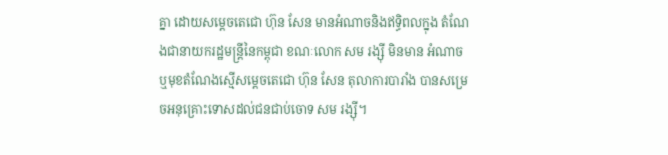គ្នា ដោយសម្តេចតេជោ ហ៊ុន សែន មានអំណាចនិងឥទ្ធិពលក្នុង តំណែងជានាយករដ្ឋមន្ដ្រីនៃកម្ពុជា ខណៈលោក សម រង្ស៊ី មិនមាន អំណាចឬមុខតំណែងស្មើសម្តេចតេជោ ហ៊ុន សែន តុលាការបារាំង បានសម្រេចអនុគ្រោះទោសដល់ជនជាប់ចោទ សម រង្ស៊ី។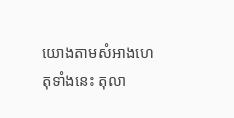យោងតាមសំអាងហេតុទាំងនេះ តុលា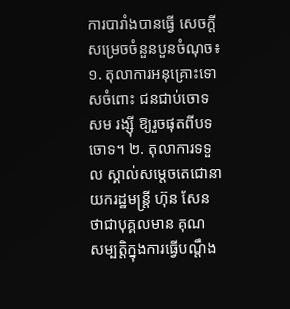ការបារាំងបានធ្វើ សេចក្ដី សម្រេចចំនួនបួនចំណុច៖ ១. តុលាការអនុគ្រោះទោសចំពោះ ជនជាប់ចោទ សម រង្ស៊ី ឱ្យរួចផុតពីបទចោទ។ ២. តុលាការទទួល ស្គាល់សម្តេចតេជោនាយករដ្ឋមន្ដ្រី ហ៊ុន សែន ថាជាបុគ្គលមាន គុណ សម្បត្តិក្នុងការធ្វើបណ្ដឹង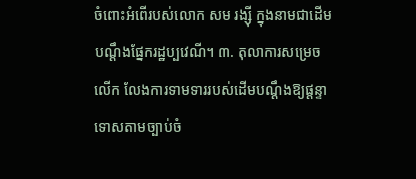ចំពោះអំពើរបស់លោក សម រង្ស៊ី ក្នុងនាមជាដើមបណ្ដឹងផ្នែករដ្ឋប្បវេណី។ ៣. តុលាការសម្រេចលើក លែងការទាមទាររបស់ដើមបណ្ដឹងឱ្យផ្ដន្ទាទោសតាមច្បាប់ចំ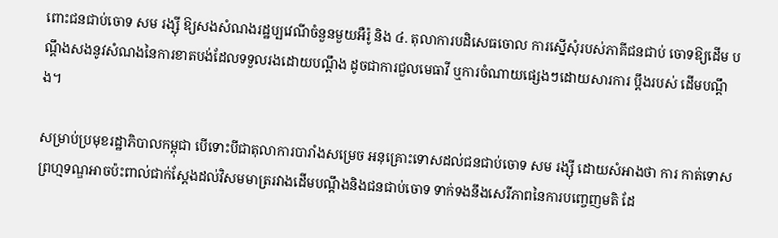ពោះជនជាប់ចោទ សម រង្ស៊ី ឱ្យសងសំណងរដ្ឋប្បវេណីចំនួនមួយអឺរ៉ូ និង ៤. តុលាការបដិសេធចោល ការស្នើសុំរបស់ភាគីជនជាប់ ចោទឱ្យដើម បណ្ដឹងសងនូវសំណងនៃការខាតបង់ដែលទទួលរងដោយបណ្ដឹង ដូចជាការជួលមេធាវី ឬការចំណាយផ្សេងៗដោយសារការ ប្ដឹងរបស់ ដើមបណ្ដឹង។

សម្រាប់ប្រមុខរដ្ឋាភិបាលកម្ពុជា បើទោះបីជាតុលាការបារាំងសម្រេច អនុគ្រោះទោសដល់ជនជាប់ចោទ សម រង្ស៊ី ដោយសំអាងថា ការ កាត់ទោសព្រហ្មទណ្ឌអាចប៉ះពាល់ជាក់ស្ដែងដល់វិសមមាត្ររវាងដើមបណ្ដឹងនិងជនជាប់ចោទ ទាក់ទងនឹងសេរីភាពនៃការបញ្ចេញមតិ ដែ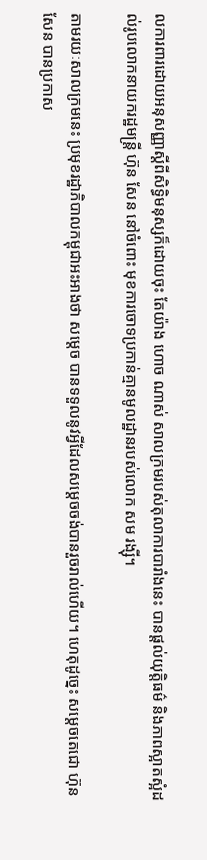លការពារដោយអនុសញ្ញាស្ដីពីសិទ្ធិមនុស្សក៏ដោយចុះ តែយ៉ាង ហោច ណាស់ សាលក្រមរបស់តុលាការបារាំងនេះ បានផ្ដល់យុត្តិធម៌ និងភាពស្អាតស្អំដល់រូបលោកនាយករដ្ឋមន្ដ្រី ហ៊ុន សែន នៅចំពោះ មុខការចោទប្រកាន់គ្មានមូលដ្ឋានរបស់លោក សម រង្ស៊ី។

តាមរយៈសាលក្រមនេះ ប្រមុខរដ្ឋាភិបាលកម្ពុជាអះអាងថា សម្តេច បានទទួលនូវអ្វីដែលសម្តេចចង់បានរួចរាល់ហើយ។ ហេតុដូច្នេះ សម្តេចតេជោ ហ៊ុន សែន បានប្រកាស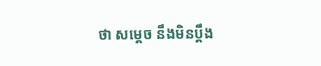ថា សម្តេច នឹងមិនប្ដឹង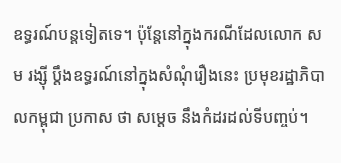ឧទ្ធរណ៍បន្តទៀតទេ។ ប៉ុន្តែនៅក្នុងករណីដែលលោក សម រង្ស៊ី ប្ដឹងឧទ្ធរណ៍នៅក្នុងសំណុំរឿងនេះ ប្រមុខរដ្ឋាភិបាលកម្ពុជា ប្រកាស ថា សម្តេច នឹងកំដរដល់ទីបញ្ចប់។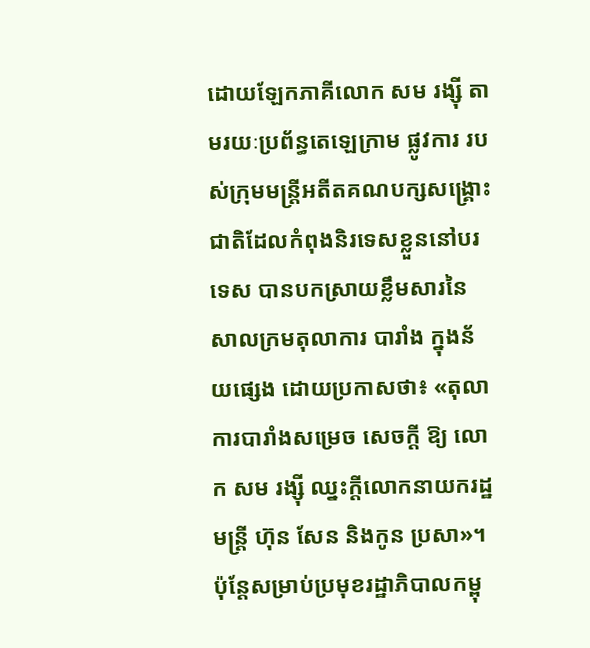ដោយឡែកភាគីលោក សម រង្ស៊ី តាមរយៈប្រព័ន្ធតេឡេក្រាម ផ្លូវការ របស់ក្រុមមន្ដ្រីអតីតគណបក្សសង្គ្រោះជាតិដែលកំពុងនិរទេសខ្លួននៅបរទេស បានបកស្រាយខ្លឹមសារនៃសាលក្រមតុលាការ បារាំង ក្នុងន័យផ្សេង ដោយប្រកាសថា៖ «តុលាការបារាំងសម្រេច សេចក្ដី ឱ្យ លោក សម រង្ស៊ី ឈ្នះក្ដីលោកនាយករដ្ឋមន្ដ្រី ហ៊ុន សែន និងកូន ប្រសា»។
ប៉ុន្តែសម្រាប់ប្រមុខរដ្ឋាភិបាលកម្ពុ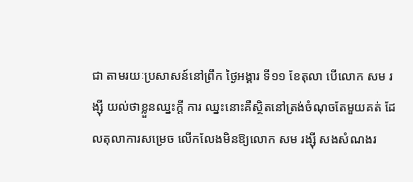ជា តាមរយៈប្រសាសន៍នៅព្រឹក ថ្ងៃអង្គារ ទី១១ ខែតុលា បើលោក សម រង្ស៊ី យល់ថាខ្លួនឈ្នះក្ដី ការ ឈ្នះនោះគឺស្ថិតនៅត្រង់ចំណុចតែមួយគត់ ដែលតុលាការសម្រេច លើកលែងមិនឱ្យលោក សម រង្ស៊ី សងសំណងរ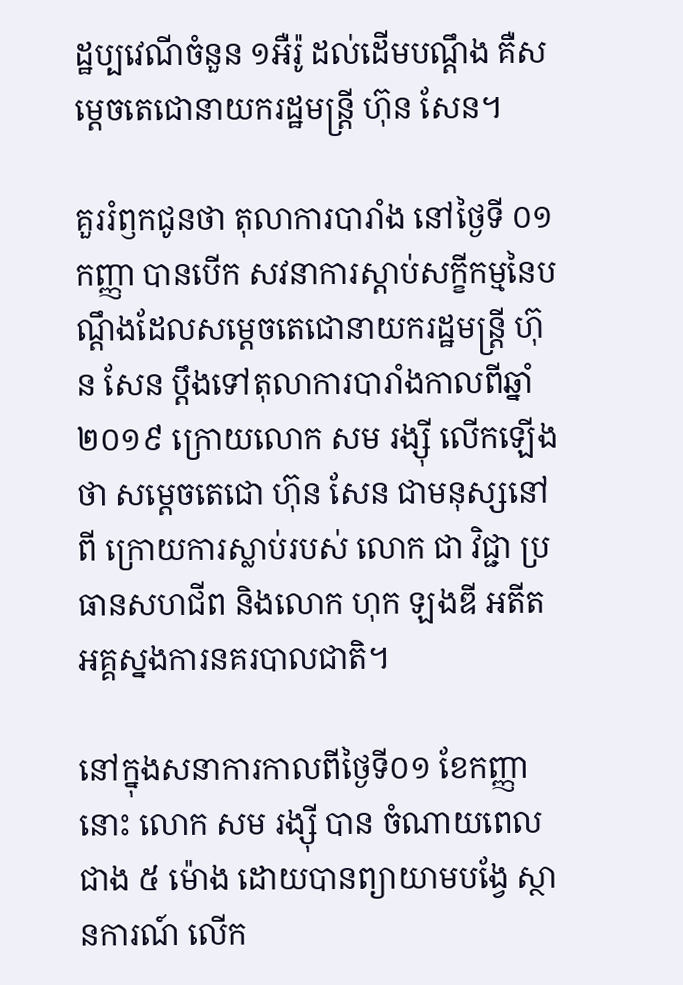ដ្ឋប្បវេណីចំនួន ១អឺរ៉ូ ដល់ដើមបណ្ដឹង គឺសម្តេចតេជោនាយករដ្ឋមន្ដ្រី ហ៊ុន សែន។

គួររំឭកជូនថា តុលាការបារាំង នៅថ្ងៃទី ០១ កញ្ញា បានបើក សវនាការស្ដាប់សក្ខីកម្មនៃបណ្តឹងដែលសម្តេចតេជោនាយករដ្ឋមន្ត្រី ហ៊ុន សែន ប្តឹងទៅតុលាការបារាំងកាលពីឆ្នាំ ២០១៩ ក្រោយលោក សម រង្ស៊ី លើកឡើងថា សម្តេចតេជោ ហ៊ុន សែន ជាមនុស្សនៅពី ក្រោយការស្លាប់របស់ លោក ជា វិជ្ជា ប្រធានសហជីព និងលោក ហុក ឡងឌី អតីតអគ្គស្នងការនគរបាលជាតិ។

នៅក្នុងសនាការកាលពីថ្ងៃទី០១ ខែកញ្ញានោះ លោក សម រង្ស៊ី បាន ចំណាយពេលជាង ៥ ម៉ោង ដោយបានព្យាយាមបង្វែ ស្ថានការណ៍ លើក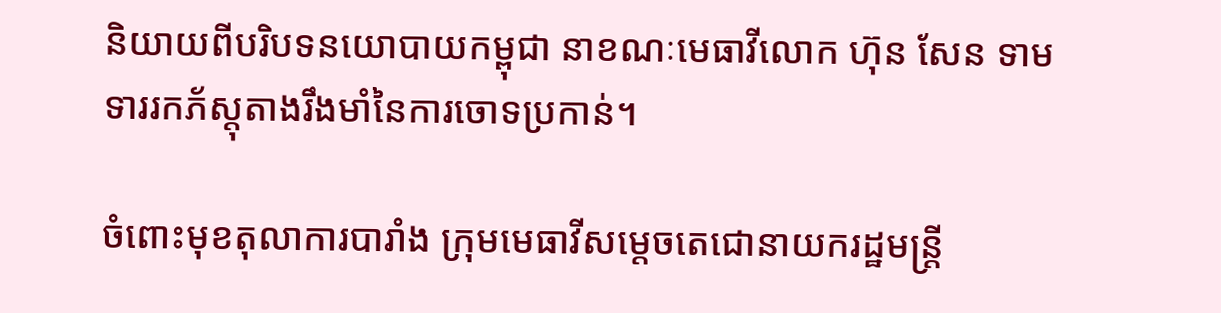និយាយពីបរិបទនយោបាយកម្ពុជា នាខណៈមេធាវីលោក ហ៊ុន សែន ទាមទាររកភ័ស្តុតាងរឹងមាំនៃការចោទប្រកាន់។

ចំពោះមុខតុលាការបារាំង ក្រុមមេធាវីសម្តេចតេជោនាយករដ្ឋមន្ត្រី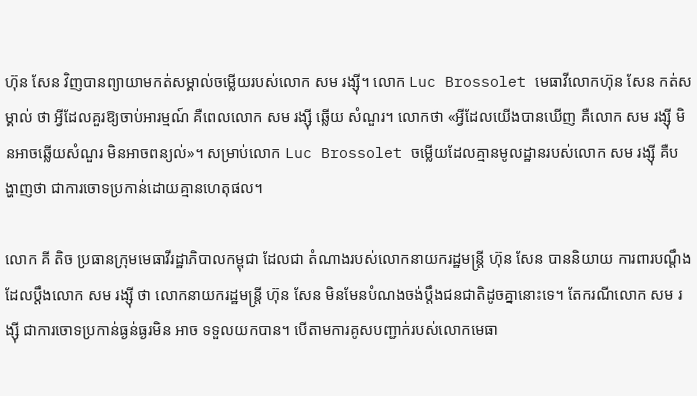ហ៊ុន សែន វិញបានព្យាយាមកត់សម្គាល់ចម្លើយរបស់លោក សម រង្ស៊ី។ លោក Luc Brossolet មេធាវីលោកហ៊ុន សែន កត់សម្គាល់ ថា អ្វីដែលគួរឱ្យចាប់អារម្មណ៍ គឺពេលលោក សម រង្ស៊ី ឆ្លើយ សំណួរ។ លោកថា «អ្វីដែលយើងបានឃើញ គឺលោក សម រង្ស៊ី មិនអាចឆ្លើយសំណួរ មិនអាចពន្យល់»។ សម្រាប់លោក Luc Brossolet ចម្លើយដែលគ្មានមូលដ្ឋានរបស់លោក សម រង្ស៊ី គឺបង្ហាញថា ជាការចោទប្រកាន់ដោយគ្មានហេតុផល។

លោក គី តិច ប្រធានក្រុមមេធាវីរដ្ឋាភិបាលកម្ពុជា ដែលជា តំណាងរបស់លោកនាយករដ្ឋមន្ត្រី ហ៊ុន សែន បាននិយាយ ការពារបណ្តឹងដែលប្តឹងលោក សម រង្ស៊ី ថា លោកនាយករដ្ឋមន្ត្រី ហ៊ុន សែន មិនមែនបំណងចង់ប្តឹងជនជាតិដូចគ្នានោះទេ។ តែករណីលោក សម រង្ស៊ី ជាការចោទប្រកាន់ធ្ងន់ធ្ងរមិន អាច ទទួលយកបាន។ បើតាមការគូសបញ្ជាក់របស់លោកមេធា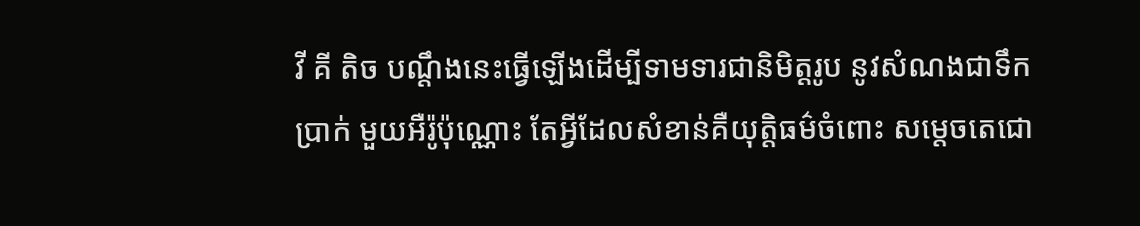វី គី តិច បណ្តឹងនេះធ្វើឡើងដើម្បីទាមទារជានិមិត្តរូប នូវសំណងជាទឹកប្រាក់ មួយអឺរ៉ូប៉ុណ្ណោះ តែអ្វីដែលសំខាន់គឺយុត្តិធម៌ចំពោះ សម្តេចតេជោ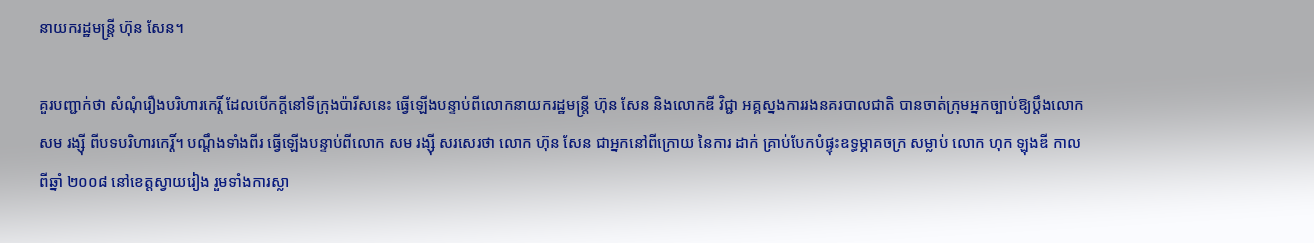នាយករដ្ឋមន្ត្រី ហ៊ុន សែន។

គួរបញ្ជាក់ថា សំណុំរឿងបរិហារកេរ្តិ៍ ដែលបើកក្តីនៅទីក្រុងប៉ារីសនេះ ធ្វើឡើងបន្ទាប់ពីលោកនាយករដ្ឋមន្ត្រី ហ៊ុន សែន និងលោកឌី វិជ្ជា អគ្គស្នងការរងនគរបាលជាតិ បានចាត់ក្រុមអ្នកច្បាប់ឱ្យប្តឹងលោក សម រង្ស៊ី ពីបទបរិហារកេរ្តិ៍។ បណ្តឹងទាំងពីរ ធ្វើឡើងបន្ទាប់ពីលោក សម រង្ស៊ី សរសេរថា លោក ហ៊ុន សែន ជាអ្នកនៅពីក្រោយ នៃការ ដាក់ គ្រាប់បែកបំផ្ទុះឧទ្ធម្ភាគចក្រ សម្លាប់ លោក ហុក ឡុងឌី កាល ពីឆ្នាំ ២០០៨ នៅខេត្តស្វាយរៀង រួមទាំងការស្លា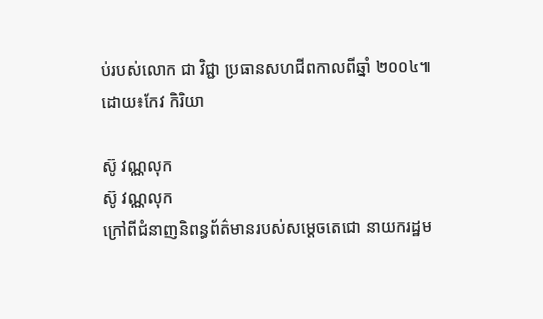ប់របស់លោក ជា វិជ្ជា ប្រធានសហជីពកាលពីឆ្នាំ ២០០៤៕
ដោយ៖កែវ កិរិយា

ស៊ូ វណ្ណលុក
ស៊ូ វណ្ណលុក
ក្រៅពីជំនាញនិពន្ធព័ត៌មានរបស់សម្ដេចតេជោ នាយករដ្ឋម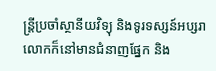ន្ត្រីប្រចាំស្ថានីយវិទ្យុ និងទូរទស្សន៍អប្សរា លោកក៏នៅមានជំនាញផ្នែក និង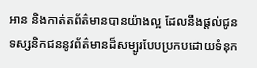អាន និងកាត់តព័ត៌មានបានយ៉ាងល្អ ដែលនឹងផ្ដល់ជូនទស្សនិកជននូវព័ត៌មានដ៏សម្បូរបែបប្រកបដោយទំនុក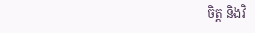ចិត្ត និងវិ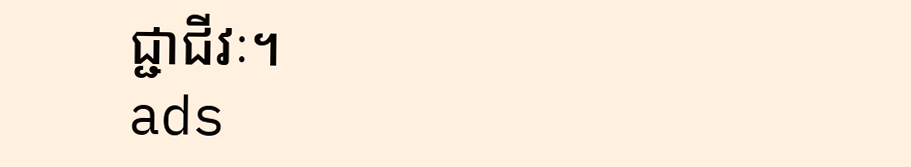ជ្ជាជីវៈ។
ads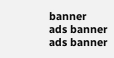banner
ads banner
ads banner